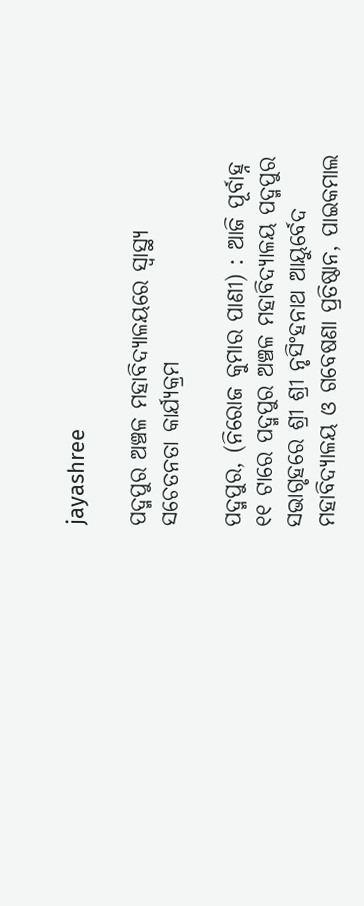jayashree

ପଦ୍ମପୁର ଅଞ୍ଚଳ ମହାବିଦ୍ୟାଳୟରେ ସ୍ୱାସ୍ଥ୍ୟ ସଚେତନତା କାର୍ଯ୍ୟକ୍ରମ

ପଦ୍ମପୁର, (ନିରୋଜ କୁମାର ପାଣୀ) : ଆଜି ପୂର୍ବାହ୍ନ ୧୧ ଟାରେ ପଦ୍ମପୁର ଅଞ୍ଚଳ ମହାବିଦ୍ୟାଳୟ ପଦ୍ମପୁର ସଭାଗୃହରେ ଶ୍ରୀ ଶ୍ରୀ ନୃସିଂହନାଥ ଆୟୁର୍ବେଦ ମହାବିଦ୍ୟାଳୟ ଓ ଗବେଷଣା ପ୍ରତିଷ୍ଠାନ, ପାଇକମାଲ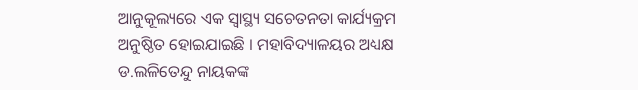ଆନୁକୂଲ୍ୟରେ ଏକ ସ୍ୱାସ୍ଥ୍ୟ ସଚେତନତା କାର୍ଯ୍ୟକ୍ରମ ଅନୁଷ୍ଠିତ ହୋଇଯାଇଛି । ମହାବିଦ୍ୟାଳୟର ଅଧ୍ୟକ୍ଷ ଡ.ଲଳିତେନ୍ଦୁ ନାୟକଙ୍କ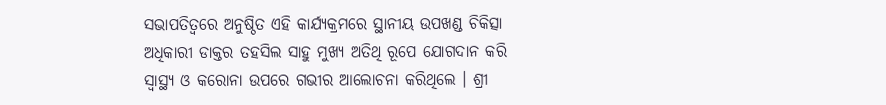ସଭାପତିତ୍ୱରେ ଅନୁଷ୍ଠିତ ଏହି କାର୍ଯ୍ୟକ୍ରମରେ ସ୍ଥାନୀୟ ଉପଖଣ୍ଡ ଚିକିତ୍ସା ଅଧିକାରୀ ଡାକ୍ତର ତହସିଲ ସାହୁ ମୁଖ୍ୟ ଅତିଥି ରୂପେ ଯୋଗଦାନ କରି ସ୍ୱାସ୍ଥ୍ୟ ଓ କରୋନା ଉପରେ ଗଭୀର ଆଲୋଚନା କରିଥିଲେ । ଶ୍ରୀ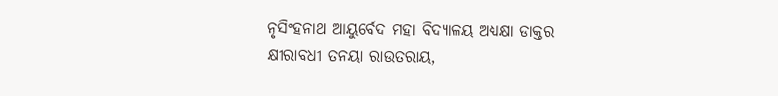ନୃସିଂହନାଥ ଆୟୁର୍ବେଦ ମହା ବିଦ୍ୟାଳୟ ଅଧ୍ୟକ୍ଷା ଡାକ୍ତର କ୍ଷୀରାବଧୀ ତନୟା ରାଉତରାୟ,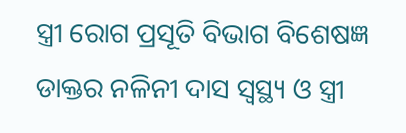ସ୍ତ୍ରୀ ରୋଗ ପ୍ରସୂତି ବିଭାଗ ବିଶେଷଜ୍ଞ ଡାକ୍ତର ନଳିନୀ ଦାସ ସ୍ୱସ୍ଥ୍ୟ ଓ ସ୍ତ୍ରୀ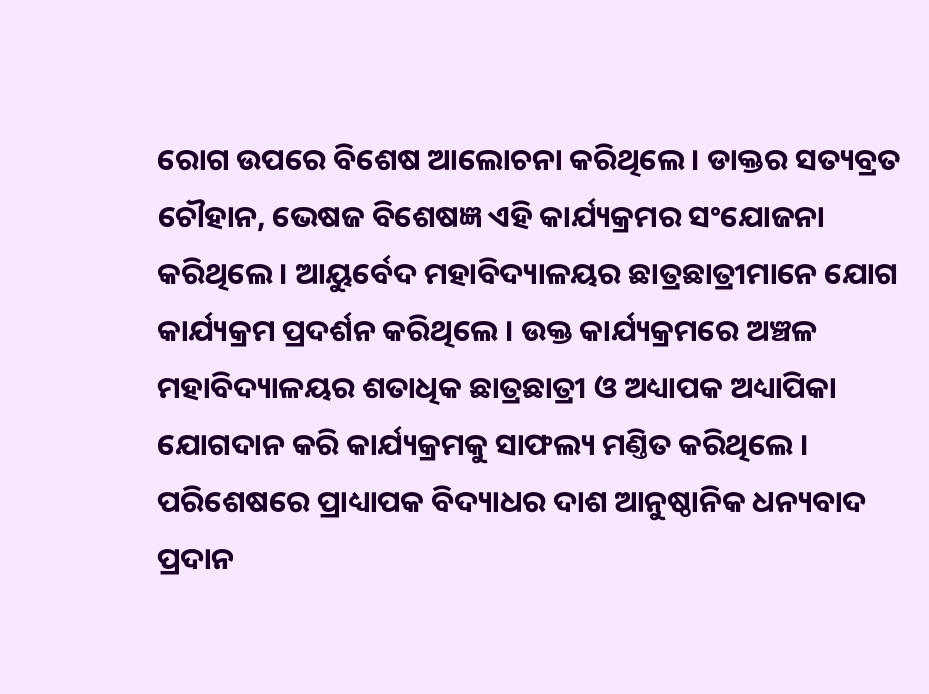ରୋଗ ଉପରେ ବିଶେଷ ଆଲୋଚନା କରିଥିଲେ । ଡାକ୍ତର ସତ୍ୟବ୍ରତ ଚୌହାନ, ଭେଷଜ ବିଶେଷଜ୍ଞ ଏହି କାର୍ଯ୍ୟକ୍ରମର ସଂଯୋଜନା କରିଥିଲେ । ଆୟୁର୍ବେଦ ମହାବିଦ୍ୟାଳୟର ଛାତ୍ରଛାତ୍ରୀମାନେ ଯୋଗ କାର୍ଯ୍ୟକ୍ରମ ପ୍ରଦର୍ଶନ କରିଥିଲେ । ଉକ୍ତ କାର୍ଯ୍ୟକ୍ରମରେ ଅଞ୍ଚଳ ମହାବିଦ୍ୟାଳୟର ଶତାଧିକ ଛାତ୍ରଛାତ୍ରୀ ଓ ଅଧ୍ୟାପକ ଅଧ୍ୟାପିକା ଯୋଗଦାନ କରି କାର୍ଯ୍ୟକ୍ରମକୁ ସାଫଲ୍ୟ ମଣ୍ତିତ କରିଥିଲେ । ପରିଶେଷରେ ପ୍ରାଧ୍ୟାପକ ବିଦ୍ୟାଧର ଦାଶ ଆନୁଷ୍ଠାନିକ ଧନ୍ୟବାଦ ପ୍ରଦାନ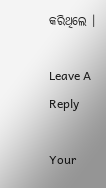କରିଥିଲେ ।

Leave A Reply

Your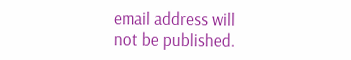email address will not be published.